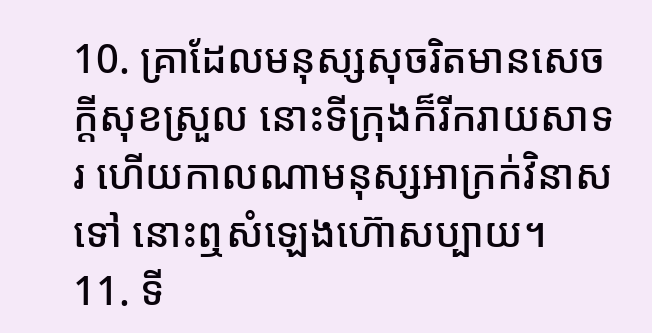10. គ្រាដែលមនុស្សសុចរិតមានសេចក្តីសុខស្រួល នោះទីក្រុងក៏រីករាយសាទរ ហើយកាលណាមនុស្សអាក្រក់វិនាសទៅ នោះឮសំឡេងហ៊ោសប្បាយ។
11. ទី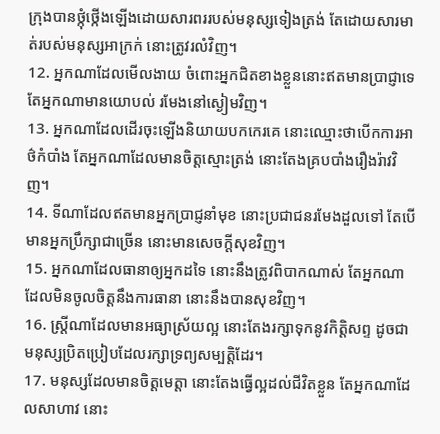ក្រុងបានថ្កុំថ្កើងឡើងដោយសារពររបស់មនុស្សទៀងត្រង់ តែដោយសារមាត់របស់មនុស្សអាក្រក់ នោះត្រូវរលំវិញ។
12. អ្នកណាដែលមើលងាយ ចំពោះអ្នកជិតខាងខ្លួននោះឥតមានប្រាជ្ញាទេ តែអ្នកណាមានយោបល់ រមែងនៅស្ងៀមវិញ។
13. អ្នកណាដែលដើរចុះឡើងនិយាយបកកេរគេ នោះឈ្មោះថាបើកការអាថ៌កំបាំង តែអ្នកណាដែលមានចិត្តស្មោះត្រង់ នោះតែងគ្របបាំងរឿងរ៉ាវវិញ។
14. ទីណាដែលឥតមានអ្នកប្រាជ្ញនាំមុខ នោះប្រជាជនរមែងដួលទៅ តែបើមានអ្នកប្រឹក្សាជាច្រើន នោះមានសេចក្តីសុខវិញ។
15. អ្នកណាដែលធានាឲ្យអ្នកដទៃ នោះនឹងត្រូវពិបាកណាស់ តែអ្នកណាដែលមិនចូលចិត្តនឹងការធានា នោះនឹងបានសុខវិញ។
16. ស្ត្រីណាដែលមានអធ្យាស្រ័យល្អ នោះតែងរក្សាទុកនូវកិត្តិសព្ទ ដូចជាមនុស្សប្រិតប្រៀបដែលរក្សាទ្រព្យសម្បត្តិដែរ។
17. មនុស្សដែលមានចិត្តមេត្តា នោះតែងធ្វើល្អដល់ជីវិតខ្លួន តែអ្នកណាដែលសាហាវ នោះ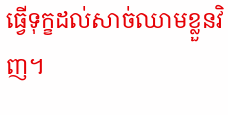ធ្វើទុក្ខដល់សាច់ឈាមខ្លួនវិញ។